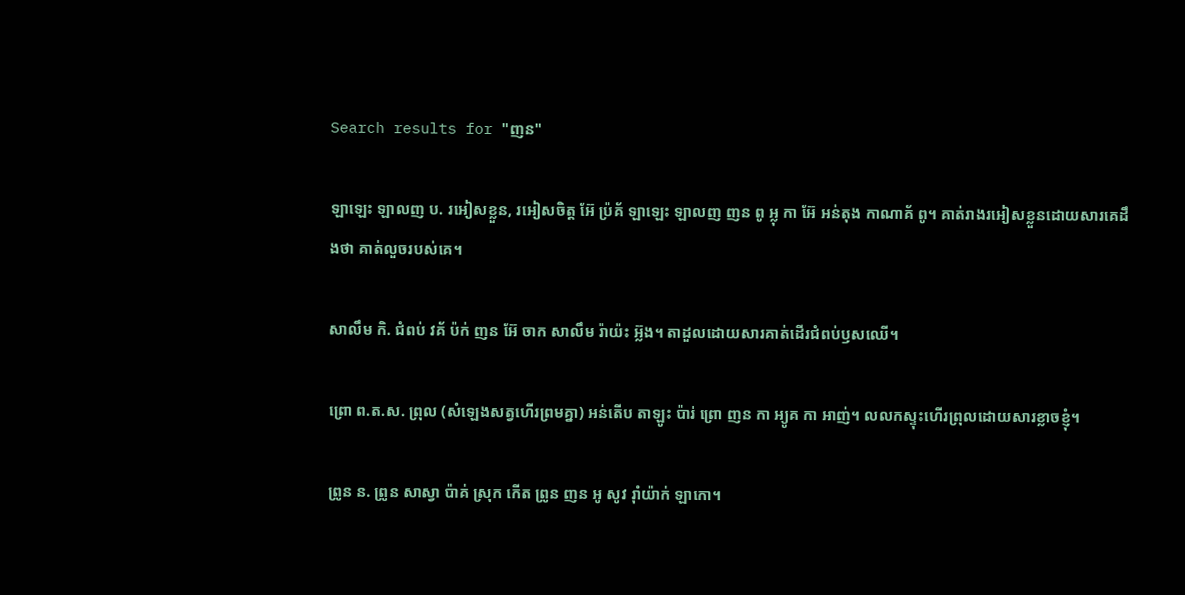Search results for "ញន"

ឡាឡេះ ឡាលញ ប. រអៀសខ្លួន, រអៀសចិត្ត អ៊ែ ប៉្រគ័ ឡាឡេះ ឡាលញ ញន ពូ អ្លុ កា អ៊ែ អន់តុង កាណាគ័ ពូ។ គាត់រាងរអៀសខ្លួនដោយសារគេដឹងថា គាត់លួចរបស់គេ។

សាលឹម កិ. ជំពប់ វគ័ ប៉ក់ ញន អ៊ែ ចាក សាលឹម រ៉ាយ៉ះ អ្ល៊ង។ តាដួលដោយសារគាត់ដើរជំពប់ឫសឈើ។

ព្រោ ព.ត.ស. ព្រុល (សំឡេងសត្វហើរព្រមគ្នា) អន់តើប តាឡូះ ប៉ារ់ ព្រោ ញន កា អ្យូគ កា អាញ់។ លលកស្ទុះហើរព្រុលដោយសារខ្លាចខ្ញុំ។

ព្រូន ន. ព្រូន សាស្វា ប៉ាគ់ ស្រុក កើត ព្រូន ញន អូ សូវ រ៉ាំយ៉ាក់ ឡាកោ។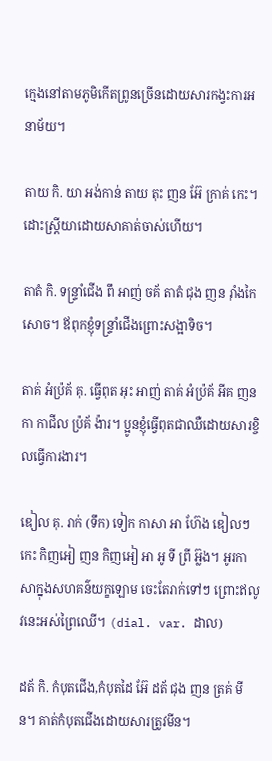ក្មេងនៅតាមភូមិកើតព្រូនច្រើនដោយសារកង្វះការអនាម័យ។

តាយ កិ. យា អង់កាន់ តាយ តុះ ញន អ៊ែ ក្រាគ់ កេះ។ ដោះស្ដ្រីយាដោយសាគាត់ចាស់ហើយ។

តាតំ កិ. ទន្រ្ទាំជើង ពឹ អាញ់ ចគ័ តាតំ ជុង ញន រ៉ាំងកៃ សោច។ ឪពុកខ្ញុំទន្ទ្រាំជើងព្រោះសង្អាទិច។

តាគ់ អំប៉្រគ័ គុ. ធ្វើពុត អុះ អាញ់ តាគ់ អំប្រ៉គ័ អីគ ញន កា កាជីល ប៉្រគ័ ង៉ារ។ ប្អូនខ្ញុំធ្វើពុតជាឈឺដោយសារខ្ចិលធ្វើការងារ។

ឌៀល គុ. រាក់ (ទឹក) ទៀក កាសា អា ហ៊ែង ឌៀលៗ កេះ កិញអៀ ញន កិញអៀ អា អូ ទី ព្រី អ៊្លង។ អូរកាសាក្នុងសហគន៌យក្ខឡោម ចេះតែរាក់ទៅៗ ព្រោះឥលូវនេះអស់ព្រៃឈើ។ (dial. var. ដាល)

ដត័ កិ. កំបុតជើង,កំបុតដៃ អ៊ែ ដត័ ជុង ញន ត្រគ់ មីន។ គាត់កំបុតជើងដោយសារត្រូវមីន។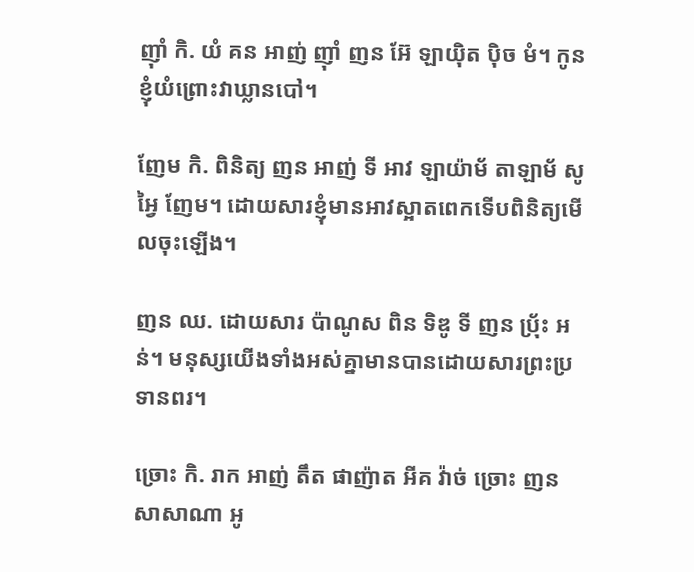ញ៉ាំ កិ. យំ គន អាញ់ ញ៉ាំ ញន អ៊ែ ឡាយ៉ិត ប៉ិច មំ។ កូនខ្ញុំយំព្រោះវាឃ្លានបៅ។

ញែម កិ. ពិនិត្យ ញន អាញ់ ទី អាវ ឡាយ៉ាម័ តាឡាម័ សូ អ្វៃ ញែម។ ដោយសារខ្ញុំមានអាវស្អាតពេកទើបពិនិត្យមើលចុះឡើង។

ញន ឈ. ដោយសារ ប៉ាណូស ពិន ទិឌូ ទី ញន ប្រ៉័ះ អន់។ មនុស្សយើងទាំងអស់គ្នាមានបានដោយសារព្រះប្រទានពរ។

ច្រោះ កិ. រាក អាញ់ តឹត ផាញ៉ាត អីគ វ៉ាច់ ច្រោះ ញន សាសាណា អូ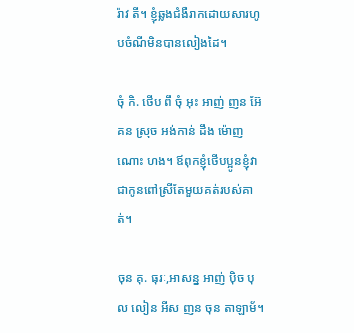រ៉ាវ តី។ ខ្ញុំឆ្លងជំងឺរាកដោយសារហូបចំណីមិនបានលៀងដៃ។

ចុំ កិ. ថើប ពឹ ចុំ អុះ អាញ់ ញន អ៊ែ គន ស្រុច អង់កាន់ ដឹង ម៉ោញ ណោះ ហង។ ឪពុកខ្ញុំថើបប្អូនខ្ញុំវាជាកូនពៅស្រីតែមួយគត់របស់គាត់។

ចុន គុ. ធុរៈ,អាសន្ន អាញ់ ប៉ិច បុល លៀន អីស ញន ចុន តាឡាម័។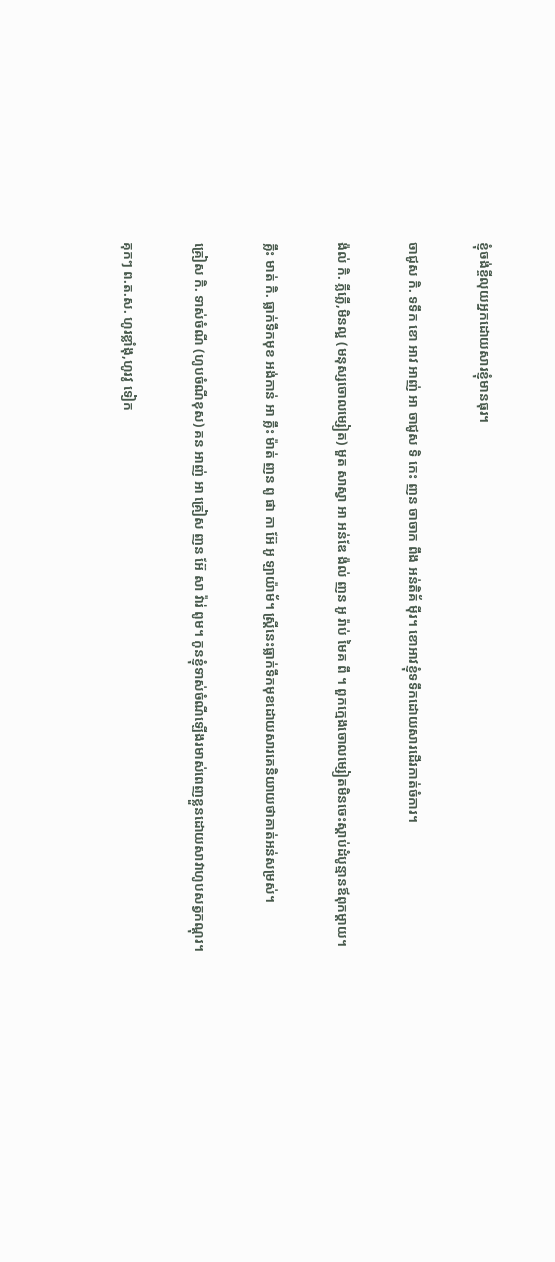ខ្ញុំចង់ខ្ចីលុយអ្នកដោយសារខ្ញុំមានធុរ។

ចាជូស កិ. ទទឹក ខោ អាវ អាញ់ អា ចាជូស ទិ កេះ ញន ចាចាក ពឹង អន់តិគ័ ម៉ីរ។ ខោអាវខ្ញុំទទឹកដោយសារដើរកាត់ចំការ។

ង៉ល់ កិ. ភ្លីភ្លើ,មិនល្អ (មនុស្សចោលម្សៀត) មួត សាស្វា អា អន់ឌែ ង៉ល់ ញន អូ រ៉ាប់ មៃគ ពឹ ។ ពួកក្មេងចោលម្សៀតមិនចេះស្តាប់ដំបូន្មានឪពុកម្តាយ។

គ្លឹះ មាត់ កិ. ធ្លាក់ទឹកមុខ អង់កាន់ អា គ្លឹះ ម៉ាត់ ញន ពូ ផា កា អ៊ែ អូ ឡាយ៉ាម័។ ស្ត្រីនេះធ្លាក់ទឹកមុខដោយសារគេនិយាយថាគាត់អន់សម្រស់។

គ្រៀស កិ. ទាស់ចំណី (ហូបចំណីខុស) គន អាញ់ អា គ្រៀស ញន អ៊ែ សា វ៉ារ់ ពូម។ កូនខ្ញុំទាស់ចំណីឡើងរមាស់ពេញខ្លួនដោយសាវាហូបសត្វកណ្តុរ។

គុកៗ ព.ត.ស. ហូរខ្លាំងុ,ហូរវូ ទៀក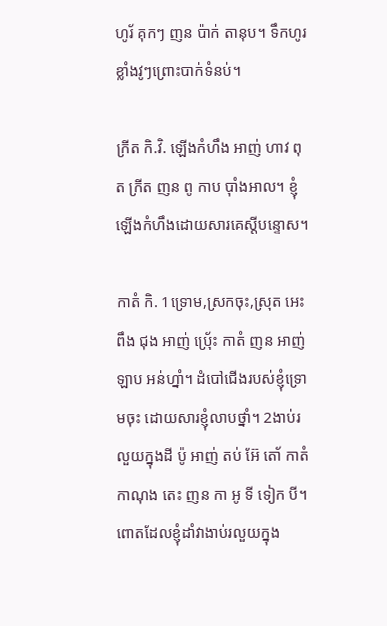ហូរ័ គុកៗ ញន ប៉ាក់ តានុប។ ទឹកហូរខ្លាំងវូៗព្រោះបាក់ទំនប់។

ក្រីត កិ.វិ. ឡើងកំហឹង អាញ់ ហាវ ពុត ក្រីត ញន ពូ កាប ប៉ាំងអាល។ ខ្ញុំឡើងកំហឹងដោយសារគេស្ដីបន្ទោស។

កាតំ កិ. 1ទ្រោម,ស្រកចុះ,ស្រុត អេះ ពឹង ជុង អាញ់ ប៉្រេ័ះ កាតំ ញន អាញ់ ឡាប អន់ហ្នាំ។ ដំបៅជើងរបស់ខ្ញុំទ្រោមចុះ ដោយសារខ្ញុំលាបថ្នាំ។ 2ងាប់រលួយក្នុងដី ប៉ូ អាញ់ តប់ អ៊ែ តោ័ កាតំ កាណុង តេះ ញន កា អូ ទី ទៀក បី។ ពោតដែលខ្ញុំដាំវាងាប់រលួយក្នុង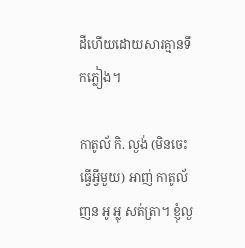ដីហើយដោយសារគ្មានទឹកភ្លៀង។

កាតូល័ កិ. ល្ងង់ (មិនចេះធ្វើអ្វីមួយ) អាញ់ កាតូល័ ញន អូ អ្លុ សត់ត្រា។ ខ្ញុំល្ង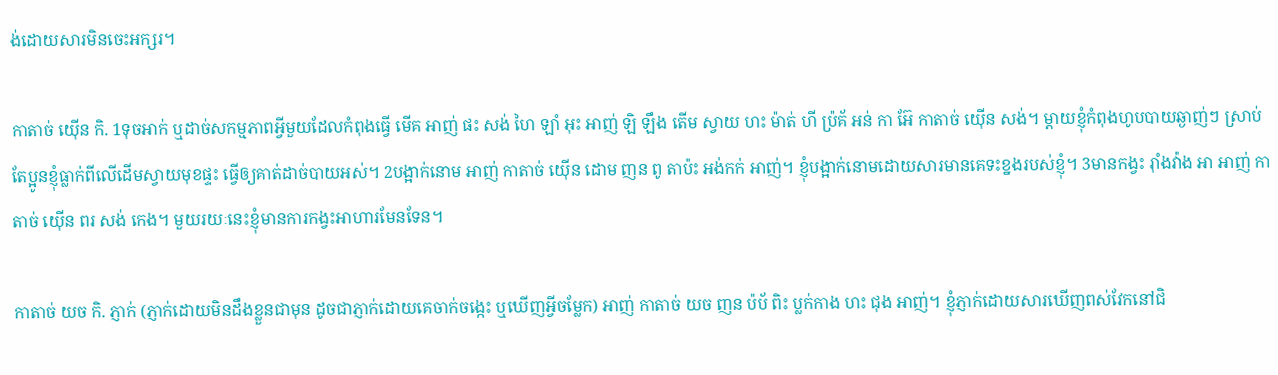ង់ដោយសារមិនចេះអក្សរ។

កាតាច់ យ៉ើន កិ. 1ទុចអាក់ ឬដាច់សកម្មភាពអ្វីមួយដែលកំពុងធ្វើ មើគ អាញ់ ផះ សង់ ហៃ ឡាំ អុះ អាញ់ ឡិ ឡឹង តើម ស្វាយ ហះ ម៉ាត់ ហី ប្រ៉គ័ អន់ កា អ៊ែ កាតាច់ យ៉ើន សង់។ ម្តាយខ្ញុំកំពុងហូបបាយឆ្ងាញ់ៗ ស្រាប់តែប្អូនខ្ញុំធ្លាក់ពីលើដើមស្វាយមុខផ្ទះ ធ្វើឲ្យគាត់ដាច់បាយអស់។ 2បង្អាក់នោម អាញ់ កាតាច់ យ៉ើន ដោម ញន ពូ តាប៉ះ អង់កក់ អាញ់។ ខ្ញុំបង្អាក់នោមដោយសារមានគេទះខ្នងរបស់ខ្ញុំ។ 3មានកង្វះ រ៉ាំងវ៉ាង អា អាញ់ កាតាច់ យ៉ើន ពរ សង់ កេង។ មួយរយៈនេះខ្ញុំមានការកង្វះអាហារមែនទែន។

កាតាច់ យច កិ. ភ្ញាក់ (ភ្ញាក់ដោយមិនដឹងខ្លួនជាមុន ដូចជាភ្ញាក់ដោយគេចាក់ចង្កេះ ឬឃើញអ្វីចម្លែក) អាញ់ កាតាច់ យច ញន ប៉ប័ ពិះ ប្លក់កាង ហះ ជុង អាញ់។ ខ្ញុំភ្ញាក់ដោយសារឃើញពស់វែកនៅជិ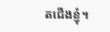តជើងខ្ញុំ។